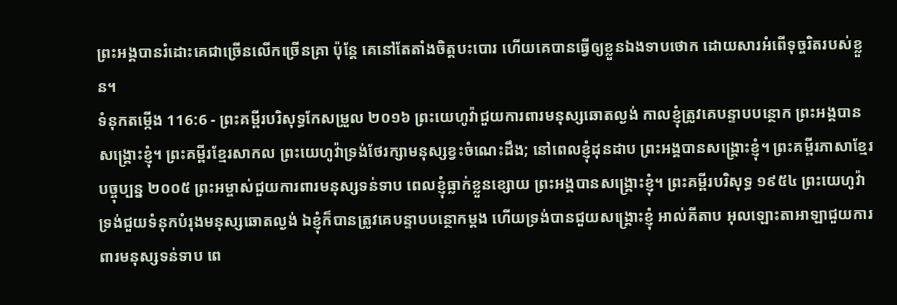ព្រះអង្គបានរំដោះគេជាច្រើនលើកច្រើនគ្រា ប៉ុន្តែ គេនៅតែតាំងចិត្តបះបោរ ហើយគេបានធ្វើឲ្យខ្លួនឯងទាបថោក ដោយសារអំពើទុច្ចរិតរបស់ខ្លួន។
ទំនុកតម្កើង 116:6 - ព្រះគម្ពីរបរិសុទ្ធកែសម្រួល ២០១៦ ព្រះយេហូវ៉ាជួយការពារមនុស្សឆោតល្ងង់ កាលខ្ញុំត្រូវគេបន្ទាបបន្ថោក ព្រះអង្គបានសង្គ្រោះខ្ញុំ។ ព្រះគម្ពីរខ្មែរសាកល ព្រះយេហូវ៉ាទ្រង់ថែរក្សាមនុស្សខ្វះចំណេះដឹង; នៅពេលខ្ញុំដុនដាប ព្រះអង្គបានសង្គ្រោះខ្ញុំ។ ព្រះគម្ពីរភាសាខ្មែរបច្ចុប្បន្ន ២០០៥ ព្រះអម្ចាស់ជួយការពារមនុស្សទន់ទាប ពេលខ្ញុំធ្លាក់ខ្លួនខ្សោយ ព្រះអង្គបានសង្គ្រោះខ្ញុំ។ ព្រះគម្ពីរបរិសុទ្ធ ១៩៥៤ ព្រះយេហូវ៉ាទ្រង់ជួយទំនុកបំរុងមនុស្សឆោតល្ងង់ ឯខ្ញុំក៏បានត្រូវគេបន្ទាបបន្ថោកម្តង ហើយទ្រង់បានជួយសង្គ្រោះខ្ញុំ អាល់គីតាប អុលឡោះតាអាឡាជួយការពារមនុស្សទន់ទាប ពេ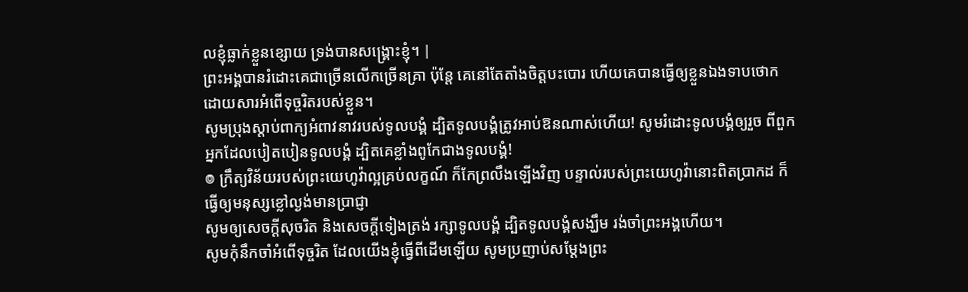លខ្ញុំធ្លាក់ខ្លួនខ្សោយ ទ្រង់បានសង្គ្រោះខ្ញុំ។ |
ព្រះអង្គបានរំដោះគេជាច្រើនលើកច្រើនគ្រា ប៉ុន្តែ គេនៅតែតាំងចិត្តបះបោរ ហើយគេបានធ្វើឲ្យខ្លួនឯងទាបថោក ដោយសារអំពើទុច្ចរិតរបស់ខ្លួន។
សូមប្រុងស្តាប់ពាក្យអំពាវនាវរបស់ទូលបង្គំ ដ្បិតទូលបង្គំត្រូវអាប់ឱនណាស់ហើយ! សូមរំដោះទូលបង្គំឲ្យរួច ពីពួកអ្នកដែលបៀតបៀនទូលបង្គំ ដ្បិតគេខ្លាំងពូកែជាងទូលបង្គំ!
៙ ក្រឹត្យវិន័យរបស់ព្រះយេហូវ៉ាល្អគ្រប់លក្ខណ៍ ក៏កែព្រលឹងឡើងវិញ បន្ទាល់របស់ព្រះយេហូវ៉ានោះពិតប្រាកដ ក៏ធ្វើឲ្យមនុស្សខ្លៅល្ងង់មានប្រាជ្ញា
សូមឲ្យសេចក្ដីសុចរិត និងសេចក្ដីទៀងត្រង់ រក្សាទូលបង្គំ ដ្បិតទូលបង្គំសង្ឃឹម រង់ចាំព្រះអង្គហើយ។
សូមកុំនឹកចាំអំពើទុច្ចរិត ដែលយើងខ្ញុំធ្វើពីដើមឡើយ សូមប្រញាប់សម្ដែងព្រះ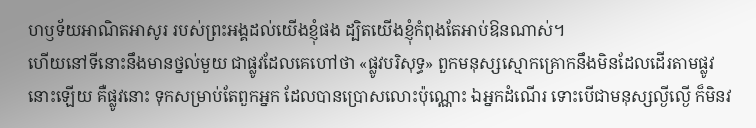ហឫទ័យអាណិតអាសូរ របស់ព្រះអង្គដល់យើងខ្ញុំផង ដ្បិតយើងខ្ញុំកំពុងតែអាប់ឱនណាស់។
ហើយនៅទីនោះនឹងមានថ្នល់មួយ ជាផ្លូវដែលគេហៅថា «ផ្លូវបរិសុទ្ធ» ពួកមនុស្សស្មោកគ្រោកនឹងមិនដែលដើរតាមផ្លូវនោះឡើយ គឺផ្លូវនោះ ទុកសម្រាប់តែពួកអ្នក ដែលបានប្រោសលោះប៉ុណ្ណោះ ឯអ្នកដំណើរ ទោះបើជាមនុស្សល្ងីល្ងើ ក៏មិនវ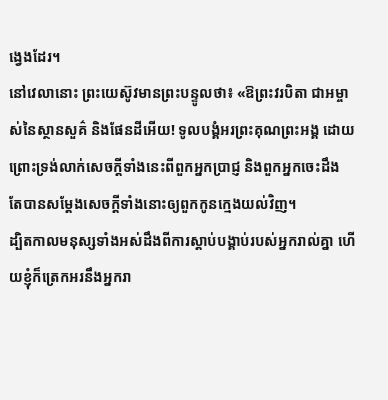ង្វេងដែរ។
នៅវេលានោះ ព្រះយេស៊ូវមានព្រះបន្ទូលថា៖ «ឱព្រះវរបិតា ជាអម្ចាស់នៃស្ថានសួគ៌ និងផែនដីអើយ! ទូលបង្គំអរព្រះគុណព្រះអង្គ ដោយព្រោះទ្រង់លាក់សេចក្តីទាំងនេះពីពួកអ្នកប្រាជ្ញ និងពួកអ្នកចេះដឹង តែបានសម្តែងសេចក្ដីទាំងនោះឲ្យពួកកូនក្មេងយល់វិញ។
ដ្បិតកាលមនុស្សទាំងអស់ដឹងពីការស្ដាប់បង្គាប់របស់អ្នករាល់គ្នា ហើយខ្ញុំក៏ត្រេកអរនឹងអ្នករា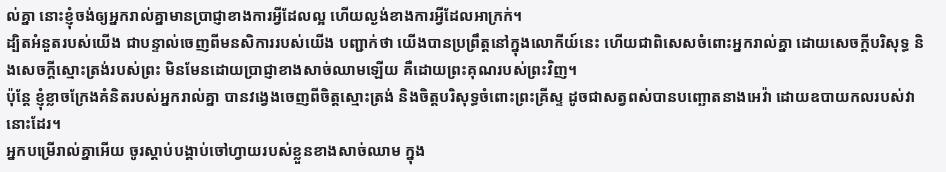ល់គ្នា នោះខ្ញុំចង់ឲ្យអ្នករាល់គ្នាមានប្រាជ្ញាខាងការអ្វីដែលល្អ ហើយល្ងង់ខាងការអ្វីដែលអាក្រក់។
ដ្បិតអំនួតរបស់យើង ជាបន្ទាល់ចេញពីមនសិការរបស់យើង បញ្ជាក់ថា យើងបានប្រព្រឹត្តនៅក្នុងលោកីយ៍នេះ ហើយជាពិសេសចំពោះអ្នករាល់គ្នា ដោយសេចក្តីបរិសុទ្ធ និងសេចក្តីស្មោះត្រង់របស់ព្រះ មិនមែនដោយប្រាជ្ញាខាងសាច់ឈាមឡើយ គឺដោយព្រះគុណរបស់ព្រះវិញ។
ប៉ុន្តែ ខ្ញុំខ្លាចក្រែងគំនិតរបស់អ្នករាល់គ្នា បានវង្វេងចេញពីចិត្តស្មោះត្រង់ និងចិត្តបរិសុទ្ធចំពោះព្រះគ្រីស្ទ ដូចជាសត្វពស់បានបញ្ឆោតនាងអេវ៉ា ដោយឧបាយកលរបស់វានោះដែរ។
អ្នកបម្រើរាល់គ្នាអើយ ចូរស្តាប់បង្គាប់ចៅហ្វាយរបស់ខ្លួនខាងសាច់ឈាម ក្នុង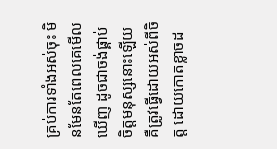គ្រប់ការទាំងអស់ចុះ មិនមែនតែពេលគេមើលឃើញ ដូចជាចង់ផ្គាប់ចិត្តមនុស្សនោះឡើយ គឺត្រូវធ្វើដោយអស់ពីចិត្ត ដោយកោតខ្លាចដ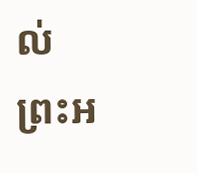ល់ព្រះអ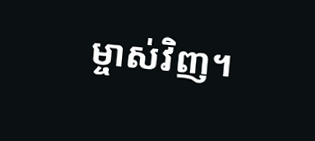ម្ចាស់វិញ។